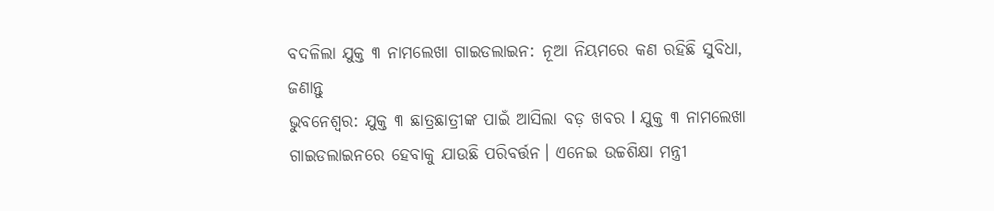ବଦଳିଲା ଯୁକ୍ତ ୩ ନାମଲେଖା ଗାଇଡଲାଇନ: ନୂଆ ନିୟମରେ କଣ ରହିଛି ସୁବିଧା, ଜଣାନ୍ତୁ
ଭୁବନେଶ୍ୱର: ଯୁକ୍ତ ୩ ଛାତ୍ରଛାତ୍ରୀଙ୍କ ପାଇଁ ଆସିଲା ବଡ଼ ଖବର l ଯୁକ୍ତ ୩ ନାମଲେଖା ଗାଇଡଲାଇନରେ ହେବାକୁ ଯାଉଛି ପରିବର୍ତ୍ତନ। ଏନେଇ ଉଚ୍ଚଶିକ୍ଷା ମନ୍ତ୍ରୀ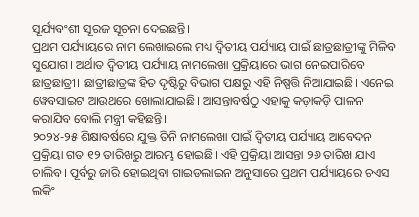ସୂର୍ଯ୍ୟବଂଶୀ ସୂରଜ ସୂଚନା ଦେଇଛନ୍ତି।
ପ୍ରଥମ ପର୍ଯ୍ୟାୟରେ ନାମ ଲେଖାଇଲେ ମଧ୍ୟ ଦ୍ୱିତୀୟ ପର୍ଯ୍ୟାୟ ପାଇଁ ଛାତ୍ରଛାତ୍ରୀଙ୍କୁ ମିଳିବ ସୁଯୋଗ। ଅର୍ଥାତ ଦ୍ୱିତୀୟ ପର୍ଯ୍ୟାୟ ନାମଲେଖା ପ୍ରକ୍ରିୟାରେ ଭାଗ ନେଇପାରିବେ ଛାତ୍ରଛାତ୍ରୀ। ଛାତ୍ରୀଛାତ୍ରଙ୍କ ହିତ ଦୃଷ୍ଟିରୁ ବିଭାଗ ପକ୍ଷରୁ ଏହି ନିଷ୍ପତ୍ତି ନିଆଯାଇଛି। ଏନେଇ ୱେବସାଇଟ ଆଉଥରେ ଖୋଲାଯାଇଛି। ଆସନ୍ତାବର୍ଷଠୁ ଏହାକୁ କଡ଼ାକଡ଼ି ପାଳନ କରାଯିବ ବୋଲି ମନ୍ତ୍ରୀ କହିଛନ୍ତି।
୨୦୨୪-୨୫ ଶିକ୍ଷାବର୍ଷରେ ଯୁକ୍ତ ତିନି ନାମଲେଖା ପାଇଁ ଦ୍ୱିତୀୟ ପର୍ଯ୍ୟାୟ ଆବେଦନ ପ୍ରକ୍ରିୟା ଗତ ୧୨ ତାରିଖରୁ ଆରମ୍ଭ ହୋଇଛି। ଏହି ପ୍ରକ୍ରିୟା ଆସନ୍ତା ୨୬ ତାରିଖ ଯାଏ ଚାଲିବ। ପୂର୍ବରୁ ଜାରି ହୋଇଥିବା ଗାଇଡଲାଇନ ଅନୁସାରେ ପ୍ରଥମ ପର୍ଯ୍ୟାୟରେ ଚଏସ ଲକିଂ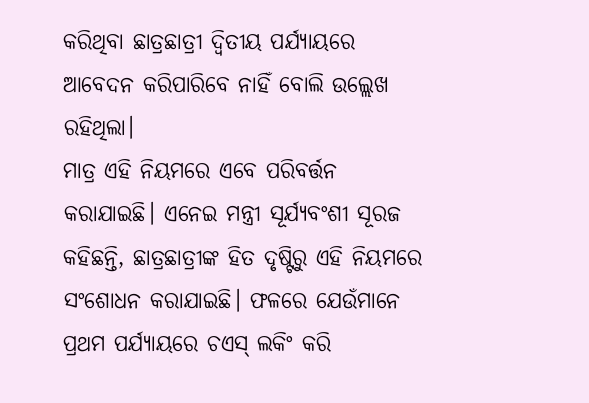କରିଥିବା ଛାତ୍ରଛାତ୍ରୀ ଦ୍ୱିତୀୟ ପର୍ଯ୍ୟାୟରେ ଆବେଦନ କରିପାରିବେ ନାହିଁ ବୋଲି ଉଲ୍ଲେଖ ରହିଥିଲା।
ମାତ୍ର ଏହି ନିୟମରେ ଏବେ ପରିବର୍ତ୍ତନ କରାଯାଇଛି। ଏନେଇ ମନ୍ତ୍ରୀ ସୂର୍ଯ୍ୟବଂଶୀ ସୂରଜ କହିଛନ୍ତି, ଛାତ୍ରଛାତ୍ରୀଙ୍କ ହିତ ଦୃଷ୍ଟିରୁ ଏହି ନିୟମରେ ସଂଶୋଧନ କରାଯାଇଛି। ଫଳରେ ଯେଉଁମାନେ ପ୍ରଥମ ପର୍ଯ୍ୟାୟରେ ଚଏସ୍ ଲକିଂ କରି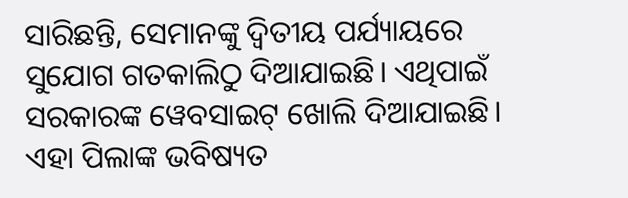ସାରିଛନ୍ତି, ସେମାନଙ୍କୁ ଦ୍ୱିତୀୟ ପର୍ଯ୍ୟାୟରେ ସୁଯୋଗ ଗତକାଲିଠୁ ଦିଆଯାଇଛି। ଏଥିପାଇଁ ସରକାରଙ୍କ ୱେବସାଇଟ୍ ଖୋଲି ଦିଆଯାଇଛି। ଏହା ପିଲାଙ୍କ ଭବିଷ୍ୟତ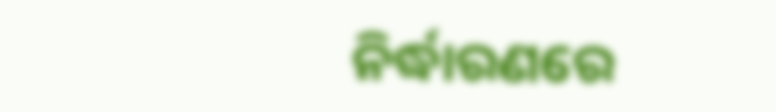ନିର୍ଦ୍ଧାରଣରେ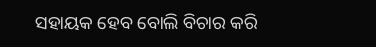ସହାୟକ ହେବ ବୋଲି ବିଚାର କରି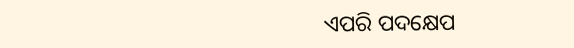ଏପରି ପଦକ୍ଷେପ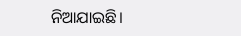ନିଆଯାଇଛି।